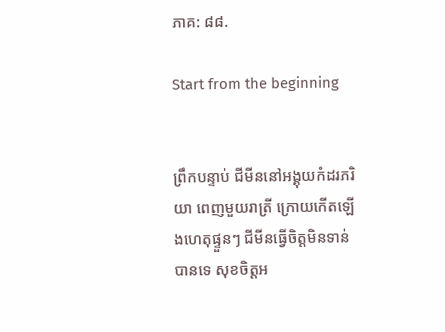ភាគ: ៨៨.

Start from the beginning


ព្រឹកបន្ទាប់ ជីមីននៅអង្គុយកំដរភរិយា ពេញមួយរាត្រី ក្រោយកើតឡើងហេតុផ្ទួនៗ ជីមីនធ្វើចិត្តមិនទាន់បានទេ សុខចិត្តអ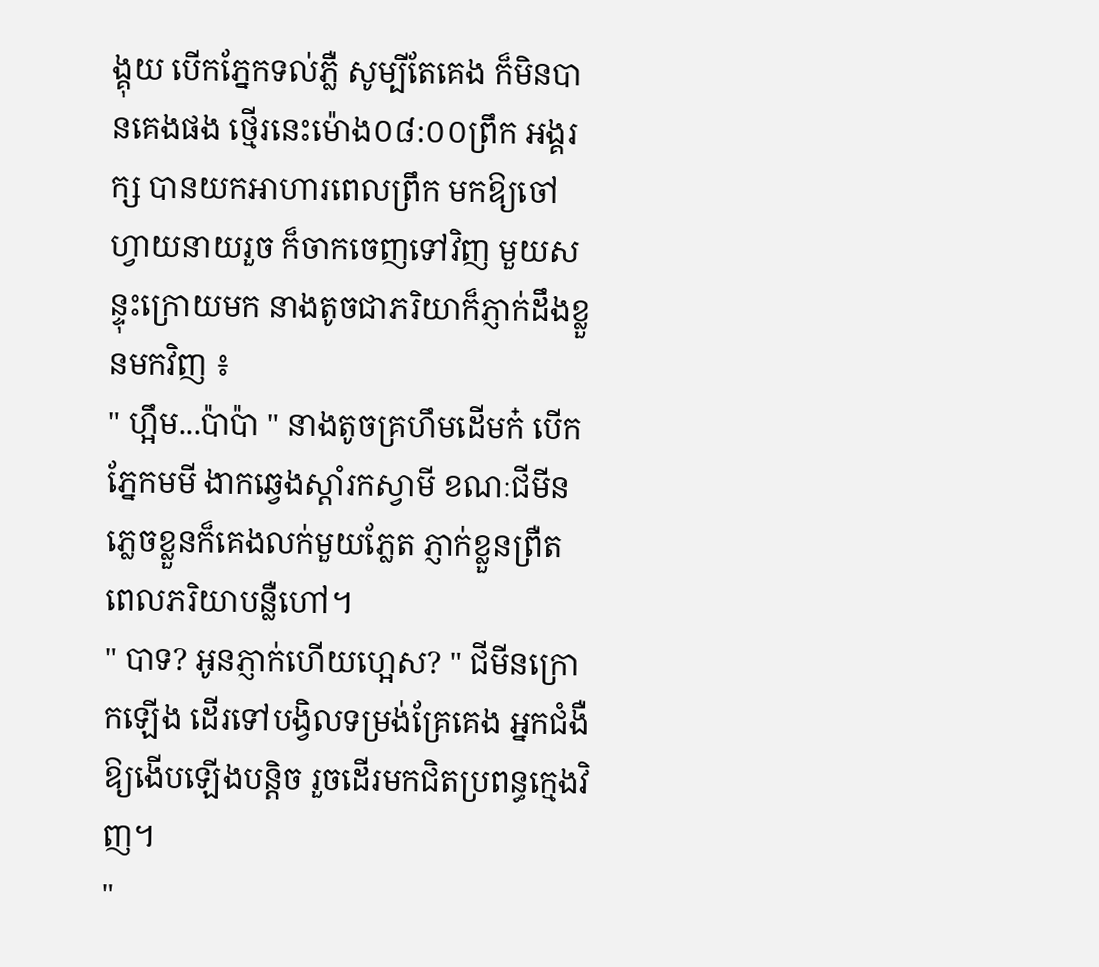ង្គុយ បើកភ្នែកទល់ភ្លឺ សូម្បីតែគេង ក៏មិនបានគេងផង ថ្មើរនេះម៉ោង០៨:០០ព្រឹក អង្គរក្ស បានយកអាហារពេលព្រឹក មកឱ្យចៅហ្វាយនាយរួច ក៏ចាកចេញទៅវិញ មួយសន្ទុះក្រោយមក នាងតូចជាភរិយាក៏ភ្ញាក់ដឹងខ្លួនមកវិញ ៖
" ហ្អឹម...ប៉ាប៉ា " នាងតូចគ្រហឹមដើមក៎ បើកភ្នែកមមី ងាកឆ្វេងស្តាំរកស្វាមី ខណៈជីមីនភ្លេចខ្លួនក៏គេងលក់មួយភ្លែត ភ្ញាក់ខ្លួនព្រឺត ពេលភរិយាបន្លឺហៅ។
" បាទ? អូនភ្ញាក់ហើយហ្អេស? " ជីមីនក្រោកឡើង ដើរទៅបង្វិលទម្រង់គ្រែគេង អ្នកជំងឺឱ្យងើបឡើងបន្តិច រួចដើរមកជិតប្រពន្ធក្មេងវិញ។
"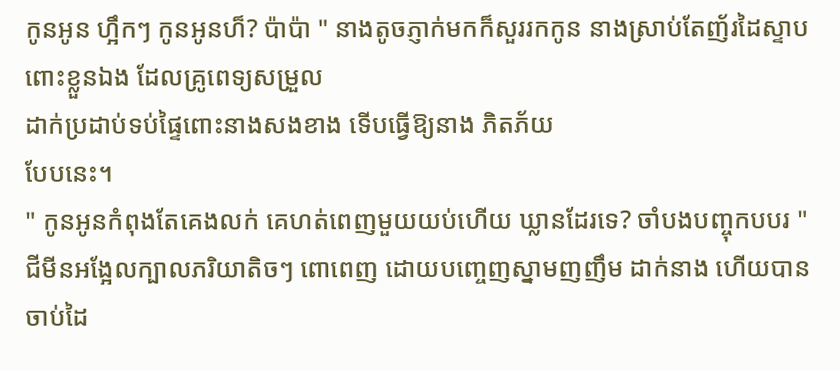កូនអូន ហ្អឹកៗ កូនអូនហ៏? ប៉ាប៉ា " នាងតូចភ្ញាក់មកក៏សួររកកូន នាងស្រាប់តែញ័រដៃស្ទាបពោះខ្លួនឯង ដែលគ្រូពេទ្យសម្រួល
ដាក់ប្រដាប់ទប់ផ្ទៃពោះនាងសងខាង ទើបធ្វើឱ្យនាង ភិតភ័យ
បែបនេះ។
" កូនអូនកំពុងតែគេងលក់ គេហត់ពេញមួយយប់ហើយ ឃ្លានដែរទេ? ចាំបងបញ្ចុកបបរ " ជីមីនអង្អែលក្បាលភរិយាតិចៗ ពោពេញ ដោយបញ្ចេញស្នាមញញឹម ដាក់នាង ហើយបានចាប់ដៃ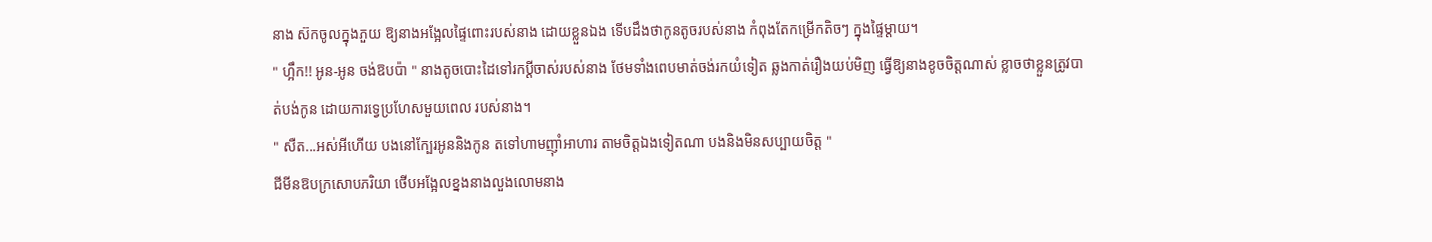នាង ស៊កចូលក្នុងភួយ ឱ្យនាងអង្អែលផ្ទៃពោះរបស់នាង ដោយខ្លួនឯង ទើបដឹងថាកូនតូចរបស់នាង កំពុងតែកម្រើកតិចៗ ក្នុងផ្ទៃម្តាយ។
" ហ្អឹក!! អូន-អូន ចង់ឱបប៉ា " នាងតូចបោះដៃទៅរកប្តីចាស់របស់នាង ថែមទាំងពេបមាត់ចង់រកយំទៀត ឆ្លងកាត់រឿងយប់មិញ ធ្វើឱ្យនាងខូចចិត្តណាស់ ខ្លាចថាខ្លួនត្រូវបាត់បង់កូន ដោយការទ្វេប្រហែសមួយពេល របស់នាង។
" សឺត...អស់អីហើយ បងនៅក្បែរអូននិងកូន តទៅហាមញ៉ាំអាហារ តាមចិត្តឯងទៀតណា បងនិងមិនសប្បាយចិត្ត "
ជីមីនឱបក្រសោបភរិយា ថើបអង្អែលខ្នងនាងលួងលោមនាង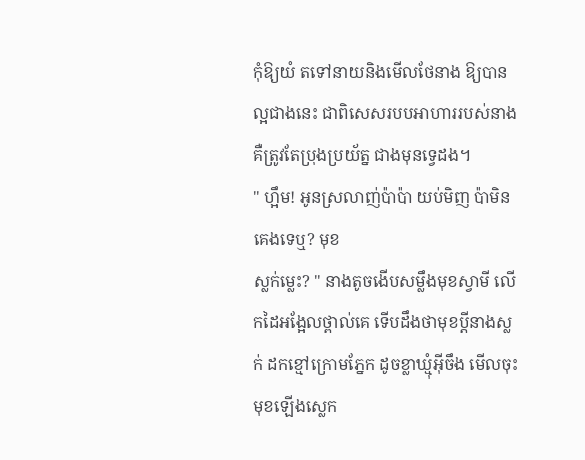កុំឱ្យយំ តទៅនាយនិងមើលថែនាង ឱ្យបានល្អជាងនេះ ជាពិសេសរបបអាហាររបស់នាង គឺត្រូវតែប្រុងប្រយ័ត្ន ជាងមុនទ្វេដង។
" ហ្អឹម! អូនស្រលាញ់ប៉ាប៉ា យប់មិញ ប៉ាមិនគេងទេឬ? មុខ
ស្លក់ម្លេះ? " នាងតូចងើបសម្លឹងមុខស្វាមី លើកដៃអង្អែលថ្ពាល់គេ ទើបដឹងថាមុខប្តីនាងស្លក់ ដកខ្មៅក្រោមភ្នែក ដូចខ្លាឃ្មុំអ៊ីចឹង មើលចុះមុខឡើងស្លេក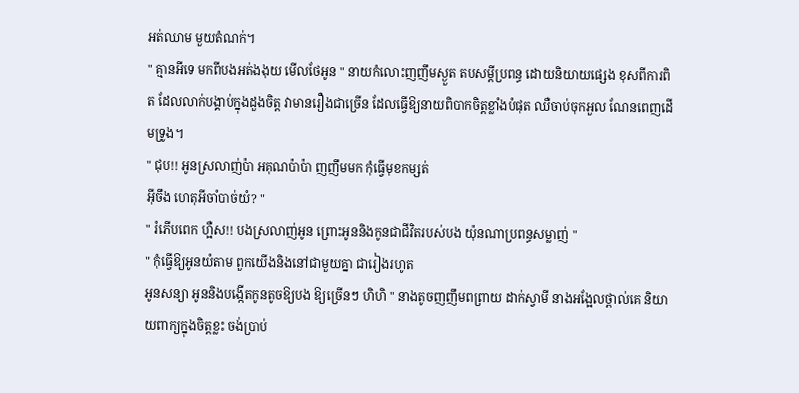អត់ឈាម មួយតំណក់។
" គ្មានអីទេ មកពីបងអត់ងងុយ មើលថែអូន " នាយកំលោះញញឹមស្ងួត តបសម្តីប្រពន្ធ ដោយនិយាយផ្សេង ខុសពីការពិត ដែលលាក់បង្គាប់ក្នុងដួងចិត្ត វាមានរឿងជាច្រើន ដែលធ្វើឱ្យនាយពិបាកចិត្តខ្លាំងបំផុត ឈឺចាប់ចុកអួល ណែនពេញដើមទ្រូង។
" ជុប!! អូនស្រលាញ់ប៉ា អគុណប៉ាប៉ា ញញឹមមក កុំធ្វើមុខកម្សត់
អ៊ីចឹង ហេតុអីចាំបាច់យំ? "
" រំភើបពេក ហ្អឺស!! បងស្រលាញ់អូន ព្រោះអូននិងកូនជាជីវិតរបស់បង យ៉ុនណាប្រពន្ធសម្លាញ់ "
" កុំធ្វើឱ្យអូនយំតាម ពួកយើងនិងនៅជាមួយគ្នា ជារៀងរហូត
អូនសន្យា អូននិងបង្កើតកូនតូចឱ្យបង ឱ្យច្រើនៗ ហិហិ " នាងតូចញញឹមពព្រាយ ដាក់ស្វាមី នាងអង្អែលថ្ពាល់គេ និយាយពាក្យក្នុងចិត្តខ្លះ ចង់ប្រាប់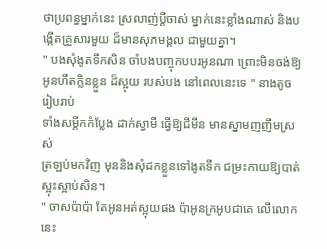ថាប្រពន្ធម្នាក់នេះ ស្រលាញ់ប្តីចាស់ ម្នាក់នេះខ្លាំងណាស់ និងបង្កើតគ្រួសារមួយ ដ៏មានសុភមង្គល ជាមួយគ្នា។
" បងសុំងូតទឹកសិន ចាំបងបញ្ចុកបបរអូនណា ព្រោះមិនចង់ឱ្យអូនហឹតក្លិនខ្លួន ដ៏ស្អុយ របស់បង នៅពេលនេះទេ " នាងតូចរៀបរាប់
ទាំងសម្តីកកំប្លែង ដាក់ស្វាមី ធ្វើឱ្យជីមីន មានស្នាមញញឹមស្រស់
ត្រឡប់មកវិញ មុននិងសុំដកខ្លួនទៅងូតទឹក ជម្រះកាយឱ្យបាត់
ស្អុះស្អាប់សិន។
" ចាសប៉ាប៉ា តែអូនអត់ស្អុយផង ប៉ាអូនក្រអូបជាគេ លើលោកនេះ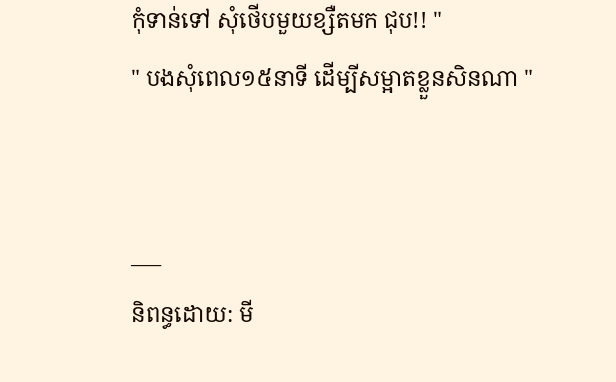កុំទាន់ទៅ សុំថើបមួយខ្សឺតមក ជុប!! "
" បងសុំពេល១៥នាទី ដើម្បីសម្អាតខ្លួនសិនណា "


___
និពន្ធដោយ: មី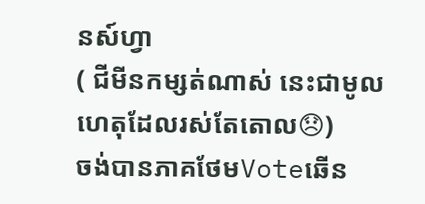នស៍ហ្វា
( ជីមីនកម្សត់ណាស់ នេះជាមូលហេតុដែលរស់តែតោល😞)
ចង់បានភាគថែមVoteឆើន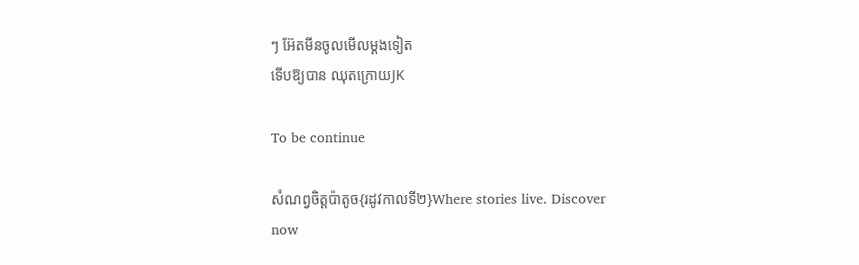ៗ អ៊ែតមីនចូលមើលម្តងទៀត
ទើបឱ្យបាន ឈុតក្រោយJK

To be continue

សំណព្វចិត្តប៉ាតូច{រដូវកាលទី២}Where stories live. Discover now